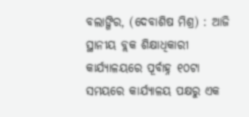ବଲାଙ୍ଗିର, (ଦେବାଶିଷ ମିଶ୍ର) : ଆଜି ସ୍ଥାନୀୟ ବ୍ଲକ ଶିକ୍ଷାଧିକାରୀ କାର୍ଯ୍ୟାଳୟରେ ପୂର୍ବାହ୍ନ ୧୦ଟା ସମୟରେ କାର୍ଯ୍ୟାଳୟ ପକ୍ଷରୁ ଏକ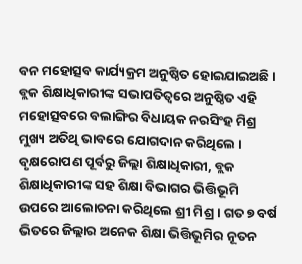ବନ ମହୋତ୍ସବ କାର୍ଯ୍ୟକ୍ରମ ଅନୁଷ୍ଠିତ ହୋଇଯାଇଅଛି । ବ୍ଲକ ଶିକ୍ଷାଧିକାରୀଙ୍କ ସଭାପତିତ୍ୱରେ ଅନୁଷ୍ଠିତ ଏହି ମହୋତ୍ସବରେ ବଲାଙ୍ଗିର ବିଧାୟକ ନରସିଂହ ମିଶ୍ର ମୁଖ୍ୟ ଅତିଥି ଭାବରେ ଯୋଗଦାନ କରିଥିଲେ । ବୃକ୍ଷରୋପଣ ପୂର୍ବରୁ ଜିଲ୍ଲା ଶିକ୍ଷାଧିକାରୀ, ବ୍ଲକ ଶିକ୍ଷାଧିକାରୀଙ୍କ ସହ ଶିକ୍ଷା ବିଭାଗର ଭିତ୍ତିଭୂମି ଉପରେ ଆଲୋଚନା କରିଥିଲେ ଶ୍ରୀ ମିଶ୍ର । ଗତ ୭ ବର୍ଷ ଭିତରେ ଜିଲ୍ଲାର ଅନେକ ଶିକ୍ଷା ଭିତ୍ତିଭୂମିର ନୂତନ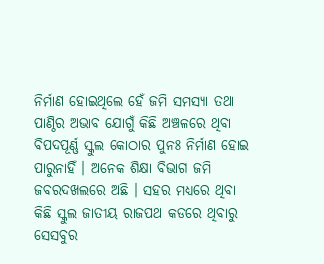ନିର୍ମାଣ ହୋଇଥିଲେ ହେଁ ଜମି ସମସ୍ୟା ତଥା ପାଣ୍ଠିର ଅଭାବ ଯୋଗୁଁ କିଛି ଅଞ୍ଚଳରେ ଥିବା ବିପଦପୂର୍ଣ୍ଣ ସ୍କୁଲ କୋଠାର ପୁନଃ ନିର୍ମାଣ ହୋଇ ପାରୁନାହିଁ । ଅନେକ ଶିକ୍ଷା ବିଭାଗ ଜମି ଜବରଦଖଲରେ ଅଛି । ସହର ମଧ୍ୟରେ ଥିବା କିଛି ସ୍କୁଲ ଜାତୀୟ ରାଜପଥ କଡରେ ଥିବାରୁ ସେସବୁର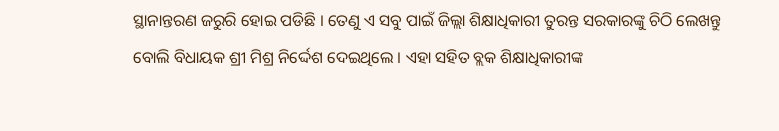ସ୍ଥାନାନ୍ତରଣ ଜରୁରି ହୋଇ ପଡିଛି । ତେଣୁ ଏ ସବୁ ପାଇଁ ଜିଲ୍ଲା ଶିକ୍ଷାଧିକାରୀ ତୁରନ୍ତ ସରକାରଙ୍କୁ ଚିଠି ଲେଖନ୍ତୁ ବୋଲି ବିଧାୟକ ଶ୍ରୀ ମିଶ୍ର ନିର୍ଦ୍ଦେଶ ଦେଇଥିଲେ । ଏହା ସହିତ ବ୍ଲକ ଶିକ୍ଷାଧିକାରୀଙ୍କ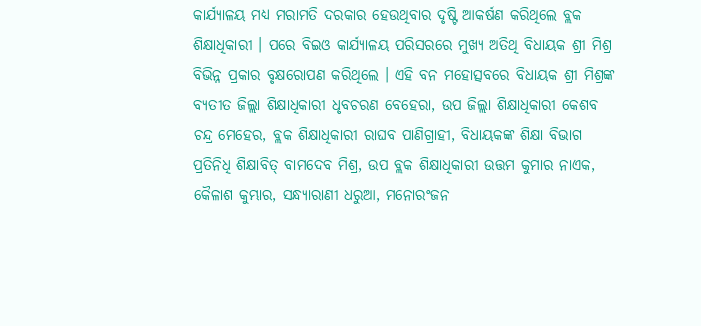କାର୍ଯ୍ୟାଳୟ ମଧ୍ୟ ମରାମତି ଦରକାର ହେଉଥିବାର ଦୃଷ୍ଟି ଆକର୍ଷଣ କରିଥିଲେ ବ୍ଲକ ଶିକ୍ଷାଧିକାରୀ । ପରେ ବିଇଓ କାର୍ଯ୍ୟାଳୟ ପରିସରରେ ମୁଖ୍ୟ ଅତିଥି ବିଧାୟକ ଶ୍ରୀ ମିଶ୍ର ବିଭିନ୍ନ ପ୍ରକାର ବୃକ୍ଷରୋପଣ କରିଥିଲେ । ଏହି ବନ ମହୋତ୍ସବରେ ବିଧାୟକ ଶ୍ରୀ ମିଶ୍ରଙ୍କ ବ୍ୟତୀତ ଜିଲ୍ଲା ଶିକ୍ଷାଧିକାରୀ ଧୃବଚରଣ ବେହେରା, ଉପ ଜିଲ୍ଲା ଶିକ୍ଷାଧିକାରୀ କେଶବ ଚନ୍ଦ୍ର ମେହେର, ବ୍ଲକ ଶିକ୍ଷାଧିକାରୀ ରାଘବ ପାଣିଗ୍ରାହୀ, ବିଧାୟକଙ୍କ ଶିକ୍ଷା ବିଭାଗ ପ୍ରତିନିଧି ଶିକ୍ଷାବିତ୍ ବାମଦେବ ମିଶ୍ର, ଉପ ବ୍ଲକ ଶିକ୍ଷାଧିକାରୀ ଉତ୍ତମ କୁମାର ନାଏକ, କୈଳାଶ କୁମ୍ଭାର, ସନ୍ଧ୍ୟାରାଣୀ ଧରୁଆ, ମନୋରଂଜନ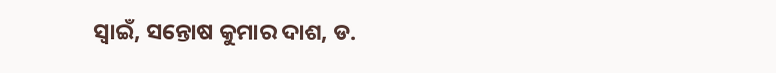ସ୍ୱାଇଁ, ସନ୍ତୋଷ କୁମାର ଦାଶ, ଡ.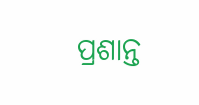ପ୍ରଶାନ୍ତ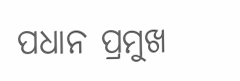ପଧାନ ପ୍ରମୁଖ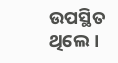ଉପସ୍ଥିତ ଥିଲେ ।